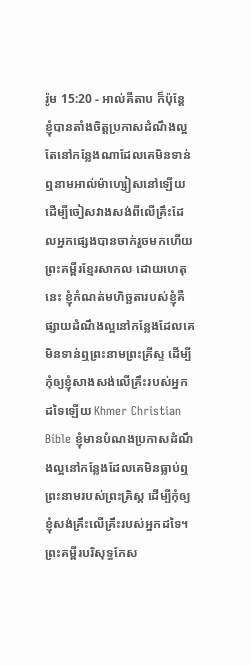រ៉ូម 15:20 - អាល់គីតាប ក៏ប៉ុន្ដែ ខ្ញុំបានតាំងចិត្ដប្រកាសដំណឹងល្អតែនៅកន្លែងណាដែលគេមិនទាន់ឮនាមអាល់ម៉ាហ្សៀសនៅឡើយ ដើម្បីចៀសវាងសង់ពីលើគ្រឹះដែលអ្នកផ្សេងបានចាក់រួចមកហើយ ព្រះគម្ពីរខ្មែរសាកល ដោយហេតុនេះ ខ្ញុំកំណត់មហិច្ឆតារបស់ខ្ញុំគឺផ្សាយដំណឹងល្អនៅកន្លែងដែលគេមិនទាន់ឮព្រះនាមព្រះគ្រីស្ទ ដើម្បីកុំឲ្យខ្ញុំសាងសង់លើគ្រឹះរបស់អ្នកដទៃឡើយ Khmer Christian Bible ខ្ញុំមានបំណងប្រកាសដំណឹងល្អនៅកន្លែងដែលគេមិនធ្លាប់ឮព្រះនាមរបស់ព្រះគ្រិស្ដ ដើម្បីកុំឲ្យខ្ញុំសង់គ្រឹះលើគ្រឹះរបស់អ្នកដទៃ។ ព្រះគម្ពីរបរិសុទ្ធកែស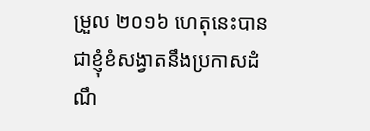ម្រួល ២០១៦ ហេតុនេះបានជាខ្ញុំខំសង្វាតនឹងប្រកាសដំណឹ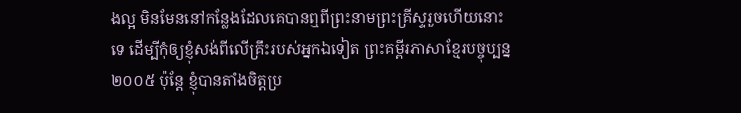ងល្អ មិនមែននៅកន្លែងដែលគេបានឮពីព្រះនាមព្រះគ្រីស្ទរួចហើយនោះទេ ដើម្បីកុំឲ្យខ្ញុំសង់ពីលើគ្រឹះរបស់អ្នកឯទៀត ព្រះគម្ពីរភាសាខ្មែរបច្ចុប្បន្ន ២០០៥ ប៉ុន្តែ ខ្ញុំបានតាំងចិត្តប្រ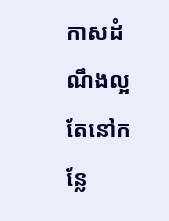កាសដំណឹងល្អតែនៅកន្លែ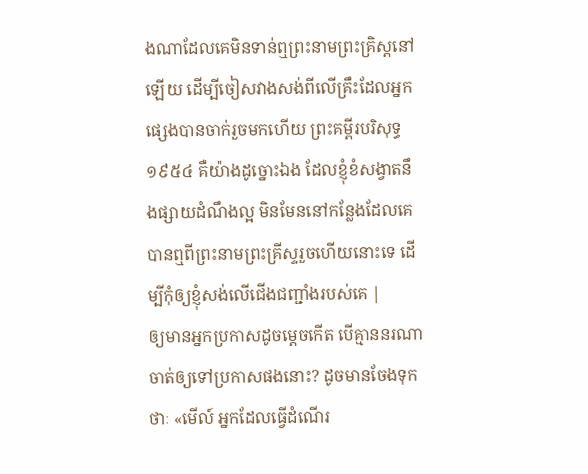ងណាដែលគេមិនទាន់ឮព្រះនាមព្រះគ្រិស្តនៅឡើយ ដើម្បីចៀសវាងសង់ពីលើគ្រឹះដែលអ្នកផ្សេងបានចាក់រួចមកហើយ ព្រះគម្ពីរបរិសុទ្ធ ១៩៥៤ គឺយ៉ាងដូច្នោះឯង ដែលខ្ញុំខំសង្វាតនឹងផ្សាយដំណឹងល្អ មិនមែននៅកន្លែងដែលគេបានឮពីព្រះនាមព្រះគ្រីស្ទរួចហើយនោះទេ ដើម្បីកុំឲ្យខ្ញុំសង់លើជើងជញ្ជាំងរបស់គេ |
ឲ្យមានអ្នកប្រកាសដូចម្ដេចកើត បើគ្មាននរណាចាត់ឲ្យទៅប្រកាសផងនោះ? ដូចមានចែងទុកថាៈ «មើល៍ អ្នកដែលធ្វើដំណើរ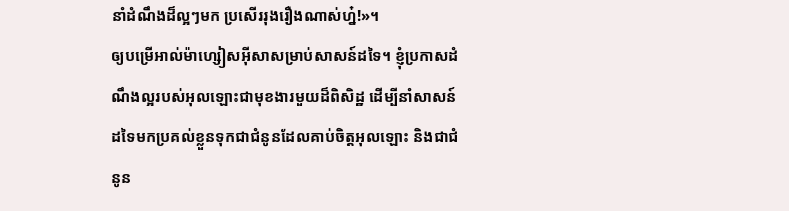នាំដំណឹងដ៏ល្អៗមក ប្រសើររុងរឿងណាស់ហ្ន៎!»។
ឲ្យបម្រើអាល់ម៉ាហ្សៀសអ៊ីសាសម្រាប់សាសន៍ដទៃ។ ខ្ញុំប្រកាសដំណឹងល្អរបស់អុលឡោះជាមុខងារមួយដ៏ពិសិដ្ឋ ដើម្បីនាំសាសន៍ដទៃមកប្រគល់ខ្លួនទុកជាជំនូនដែលគាប់ចិត្តអុលឡោះ និងជាជំនូន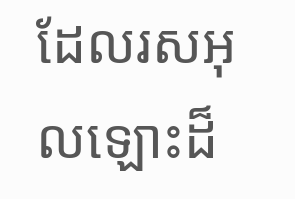ដែលរសអុលឡោះដ៏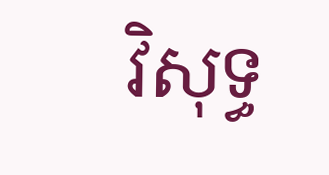វិសុទ្ធ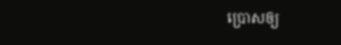ប្រោសឲ្យ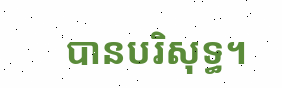បានបរិសុទ្ធ។